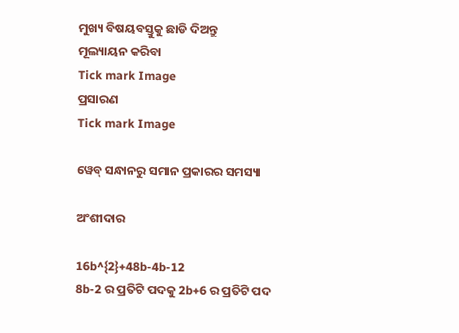ମୁଖ୍ୟ ବିଷୟବସ୍ତୁକୁ ଛାଡି ଦିଅନ୍ତୁ
ମୂଲ୍ୟାୟନ କରିବା
Tick mark Image
ପ୍ରସାରଣ
Tick mark Image

ୱେବ୍ ସନ୍ଧାନରୁ ସମାନ ପ୍ରକାରର ସମସ୍ୟା

ଅଂଶୀଦାର

16b^{2}+48b-4b-12
8b-2 ର ପ୍ରତିଟି ପଦକୁ 2b+6 ର ପ୍ରତିଟି ପଦ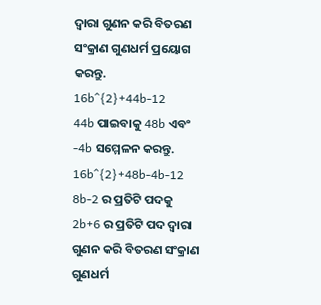ଦ୍ୱାରା ଗୁଣନ କରି ବିତରଣ ସଂକ୍ରାଣ ଗୁଣଧର୍ମ ପ୍ରୟୋଗ କରନ୍ତୁ.
16b^{2}+44b-12
44b ପାଇବାକୁ 48b ଏବଂ -4b ସମ୍ମେଳନ କରନ୍ତୁ.
16b^{2}+48b-4b-12
8b-2 ର ପ୍ରତିଟି ପଦକୁ 2b+6 ର ପ୍ରତିଟି ପଦ ଦ୍ୱାରା ଗୁଣନ କରି ବିତରଣ ସଂକ୍ରାଣ ଗୁଣଧର୍ମ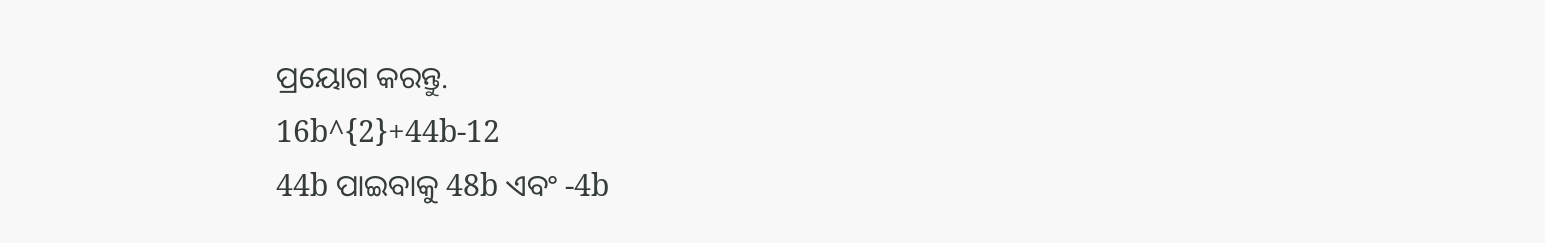ପ୍ରୟୋଗ କରନ୍ତୁ.
16b^{2}+44b-12
44b ପାଇବାକୁ 48b ଏବଂ -4b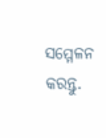ସମ୍ମେଳନ କରନ୍ତୁ.